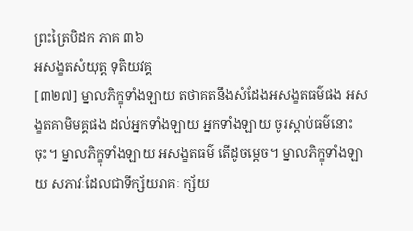ព្រះត្រៃបិដក ភាគ ៣៦
អសង្ខតសំយុត្ត ទុតិយវគ្គ
[៣២៧] ម្នាលភិក្ខុទាំងឡាយ តថាគតនឹងសំដែងអសង្ខតធម៌ផង អសង្ខតគាមិមគ្គផង ដល់អ្នកទាំងឡាយ អ្នកទាំងឡាយ ចូរស្តាប់ធម៌នោះចុះ។ ម្នាលភិក្ខុទាំងឡាយ អសង្ខតធម៌ តើដូចម្តេច។ ម្នាលភិក្ខុទាំងឡាយ សភាវៈដែលជាទីក្ស័យរាគៈ ក្ស័យ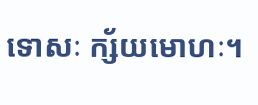ទោសៈ ក្ស័យមោហៈ។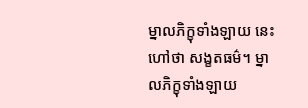ម្នាលភិក្ខុទាំងឡាយ នេះហៅថា សង្ខតធម៌។ ម្នាលភិក្ខុទាំងឡាយ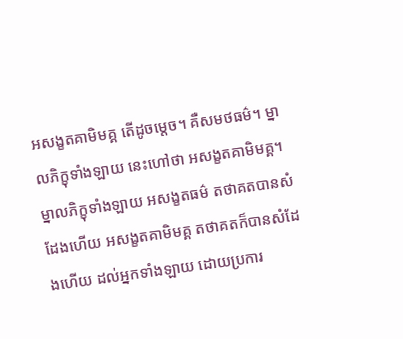អសង្ខតគាមិមគ្គ តើដូចម្តេច។ គឺសមថធម៌។ ម្នាលភិក្ខុទាំងឡាយ នេះហៅថា អសង្ខតគាមិមគ្គ។ ម្នាលភិក្ខុទាំងឡាយ អសង្ខតធម៌ តថាគតបានសំដែងហើយ អសង្ខតគាមិមគ្គ តថាគតក៏បានសំដែងហើយ ដល់អ្នកទាំងឡាយ ដោយប្រការ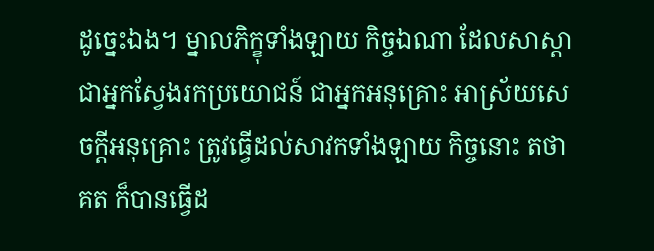ដូច្នេះឯង។ ម្នាលភិក្ខុទាំងឡាយ កិច្ចឯណា ដែលសាស្តាជាអ្នកស្វែងរកប្រយោជន៍ ជាអ្នកអនុគ្រោះ អាស្រ័យសេចក្តីអនុគ្រោះ ត្រូវធ្វើដល់សាវកទាំងឡាយ កិច្ចនោះ តថាគត ក៏បានធ្វើដ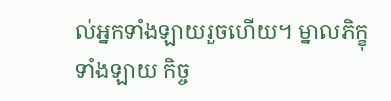ល់អ្នកទាំងឡាយរួចហើយ។ ម្នាលភិក្ខុទាំងឡាយ កិច្ច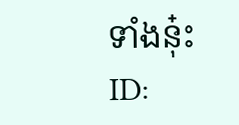ទាំងនុ៎ះ
ID: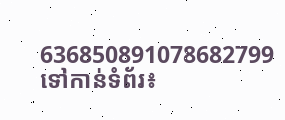636850891078682799
ទៅកាន់ទំព័រ៖